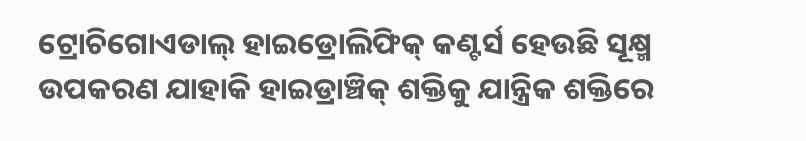ଟ୍ରୋଚିଗୋଏଡାଲ୍ ହାଇଡ୍ରୋଲିଫିକ୍ କଣ୍ଟର୍ସ ହେଉଛି ସୂକ୍ଷ୍ମ ଉପକରଣ ଯାହାକି ହାଇଡ୍ରାଞ୍ଚିକ୍ ଶକ୍ତିକୁ ଯାନ୍ତ୍ରିକ ଶକ୍ତିରେ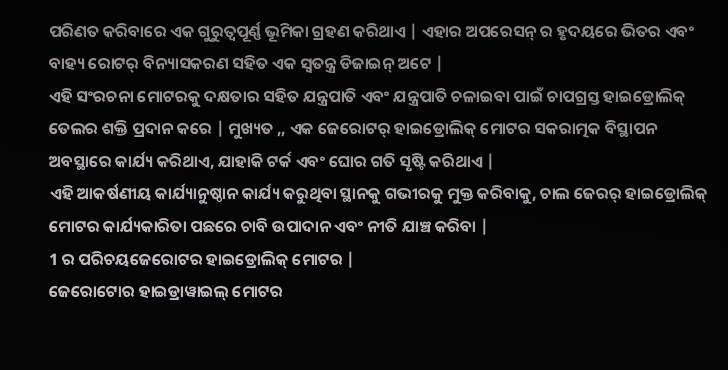ପରିଣତ କରିବାରେ ଏକ ଗୁରୁତ୍ୱପୂର୍ଣ୍ଣ ଭୂମିକା ଗ୍ରହଣ କରିଥାଏ | ଏହାର ଅପରେସନ୍ ର ହୃଦୟରେ ଭିତର ଏବଂ ବାହ୍ୟ ରୋଟର୍ ବିନ୍ୟାସକରଣ ସହିତ ଏକ ସ୍ୱତନ୍ତ୍ର ଡିଜାଇନ୍ ଅଟେ |
ଏହି ସଂରଚନା ମୋଟରକୁ ଦକ୍ଷତାର ସହିତ ଯନ୍ତ୍ରପାତି ଏବଂ ଯନ୍ତ୍ରପାତି ଚଳାଇବା ପାଇଁ ଚାପଗ୍ରସ୍ତ ହାଇଡ୍ରୋଲିକ୍ ତେଲର ଶକ୍ତି ପ୍ରଦାନ କରେ | ମୁଖ୍ୟତ ,, ଏକ ଜେରୋଟର୍ ହାଇଡ୍ରୋଲିକ୍ ମୋଟର ସକରାତ୍ମକ ବିସ୍ଥାପନ ଅବସ୍ଥାରେ କାର୍ଯ୍ୟ କରିଥାଏ, ଯାହାକି ଟର୍କ ଏବଂ ଘୋର ଗତି ସୃଷ୍ଟି କରିଥାଏ |
ଏହି ଆକର୍ଷଣୀୟ କାର୍ଯ୍ୟାନୁଷ୍ଠାନ କାର୍ଯ୍ୟ କରୁଥିବା ସ୍ଥାନକୁ ଗଭୀରକୁ ମୁକ୍ତ କରିବାକୁ, ଚାଲ ଜେରର୍ ହାଇଡ୍ରୋଲିକ୍ ମୋଟର କାର୍ଯ୍ୟକାରିତା ପଛରେ ଚାବି ଉପାଦାନ ଏବଂ ନୀତି ଯାଞ୍ଚ କରିବା |
1 ର ପରିଚୟଜେରୋଟର ହାଇଡ୍ରୋଲିକ୍ ମୋଟର |
ଜେରୋଟୋର ହାଇଡ୍ରାୱାଇଲ୍ ମୋଟର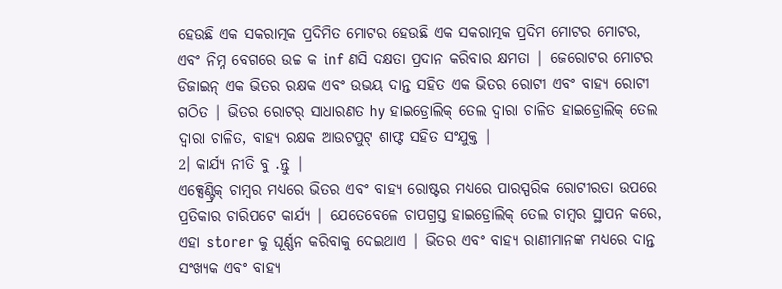ହେଉଛି ଏକ ସକରାତ୍ମକ ପ୍ରଦିମିତ ମୋଟର ହେଉଛି ଏକ ସକରାତ୍ମକ ପ୍ରଦିମ ମୋଟର ମୋଟର, ଏବଂ ନିମ୍ନ ବେଗରେ ଉଚ୍ଚ କ inf ଣସି ଦକ୍ଷତା ପ୍ରଦାନ କରିବାର କ୍ଷମତା | ଜେରୋଟର ମୋଟର ଡିଜାଇନ୍ ଏକ ଭିତର ରକ୍ଷକ ଏବଂ ଉଭୟ ଦାନ୍ତ ସହିତ ଏକ ଭିତର ରୋଟୀ ଏବଂ ବାହ୍ୟ ରୋଟୀ ଗଠିତ | ଭିତର ରୋଟର୍ ସାଧାରଣତ hy ହାଇଡ୍ରୋଲିକ୍ ତେଲ ଦ୍ୱାରା ଚାଳିତ ହାଇଡ୍ରୋଲିକ୍ ତେଲ ଦ୍ୱାରା ଚାଳିତ, ବାହ୍ୟ ରକ୍ଷକ ଆଉଟପୁଟ୍ ଶାଫ୍ଟ ସହିତ ସଂଯୁକ୍ତ |
2। କାର୍ଯ୍ୟ ନୀତି ବୁ .ନ୍ତୁ |
ଏକ୍ସେଣ୍ଟ୍ରିକ୍ ଚାମ୍ବର ମଧ୍ୟରେ ଭିତର ଏବଂ ବାହ୍ୟ ରୋଷ୍ଟର ମଧ୍ୟରେ ପାରସ୍ପରିକ ରୋଟୀରତା ଉପରେ ପ୍ରତିକାର ଚାରିପଟେ କାର୍ଯ୍ୟ | ଯେତେବେଳେ ଚାପଗ୍ରସ୍ତ ହାଇଡ୍ରୋଲିକ୍ ତେଲ ଚାମ୍ବର ସ୍ଥାପନ କରେ, ଏହା storer କୁ ଘୂର୍ଣ୍ଣନ କରିବାକୁ ଦେଇଥାଏ | ଭିତର ଏବଂ ବାହ୍ୟ ରାଣୀମାନଙ୍କ ମଧ୍ୟରେ ଦାନ୍ତ ସଂଖ୍ୟକ ଏବଂ ବାହ୍ୟ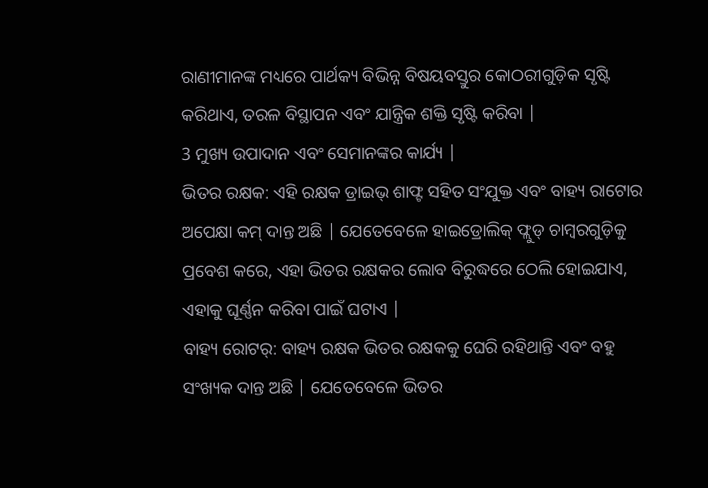ରାଣୀମାନଙ୍କ ମଧ୍ୟରେ ପାର୍ଥକ୍ୟ ବିଭିନ୍ନ ବିଷୟବସ୍ତୁର କୋଠରୀଗୁଡ଼ିକ ସୃଷ୍ଟି କରିଥାଏ, ତରଳ ବିସ୍ଥାପନ ଏବଂ ଯାନ୍ତ୍ରିକ ଶକ୍ତି ସୃଷ୍ଟି କରିବା |
3 ମୁଖ୍ୟ ଉପାଦାନ ଏବଂ ସେମାନଙ୍କର କାର୍ଯ୍ୟ |
ଭିତର ରକ୍ଷକ: ଏହି ରକ୍ଷକ ଡ୍ରାଇଭ୍ ଶାଫ୍ଟ ସହିତ ସଂଯୁକ୍ତ ଏବଂ ବାହ୍ୟ ରାଟୋର ଅପେକ୍ଷା କମ୍ ଦାନ୍ତ ଅଛି | ଯେତେବେଳେ ହାଇଡ୍ରୋଲିକ୍ ଫ୍ଲୁଡ୍ ଚାମ୍ବରଗୁଡ଼ିକୁ ପ୍ରବେଶ କରେ, ଏହା ଭିତର ରକ୍ଷକର ଲୋବ ବିରୁଦ୍ଧରେ ଠେଲି ହୋଇଯାଏ, ଏହାକୁ ଘୂର୍ଣ୍ଣନ କରିବା ପାଇଁ ଘଟାଏ |
ବାହ୍ୟ ରୋଟର୍: ବାହ୍ୟ ରକ୍ଷକ ଭିତର ରକ୍ଷକକୁ ଘେରି ରହିଥାନ୍ତି ଏବଂ ବହୁ ସଂଖ୍ୟକ ଦାନ୍ତ ଅଛି | ଯେତେବେଳେ ଭିତର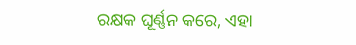ରକ୍ଷକ ଘୂର୍ଣ୍ଣନ କରେ, ଏହା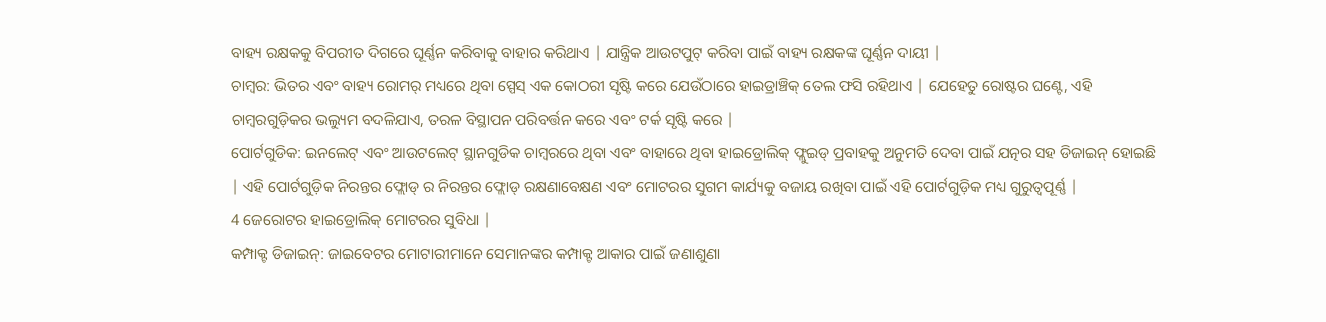ବାହ୍ୟ ରକ୍ଷକକୁ ବିପରୀତ ଦିଗରେ ଘୂର୍ଣ୍ଣନ କରିବାକୁ ବାହାର କରିଥାଏ | ଯାନ୍ତ୍ରିକ ଆଉଟପୁଟ୍ କରିବା ପାଇଁ ବାହ୍ୟ ରକ୍ଷକଙ୍କ ଘୂର୍ଣ୍ଣନ ଦାୟୀ |
ଚାମ୍ବର: ଭିତର ଏବଂ ବାହ୍ୟ ରୋମର୍ ମଧ୍ୟରେ ଥିବା ସ୍ପେସ୍ ଏକ କୋଠରୀ ସୃଷ୍ଟି କରେ ଯେଉଁଠାରେ ହାଇଡ୍ରାଞ୍ଚିକ୍ ତେଲ ଫସି ରହିଥାଏ | ଯେହେତୁ ରୋଷ୍ଟର ଘଣ୍ଟେ, ଏହି ଚାମ୍ବରଗୁଡ଼ିକର ଭଲ୍ୟୁମ ବଦଳିଯାଏ, ତରଳ ବିସ୍ଥାପନ ପରିବର୍ତ୍ତନ କରେ ଏବଂ ଟର୍କ ସୃଷ୍ଟି କରେ |
ପୋର୍ଟଗୁଡିକ: ଇନଲେଟ୍ ଏବଂ ଆଉଟଲେଟ୍ ସ୍ଥାନଗୁଡିକ ଚାମ୍ବରରେ ଥିବା ଏବଂ ବାହାରେ ଥିବା ହାଇଡ୍ରୋଲିକ୍ ଫ୍ଲୁଇଡ୍ ପ୍ରବାହକୁ ଅନୁମତି ଦେବା ପାଇଁ ଯତ୍ନର ସହ ଡିଜାଇନ୍ ହୋଇଛି | ଏହି ପୋର୍ଟଗୁଡ଼ିକ ନିରନ୍ତର ଫ୍ଲୋଡ୍ ର ନିରନ୍ତର ଫ୍ଲୋଡ୍ ରକ୍ଷଣାବେକ୍ଷଣ ଏବଂ ମୋଟରର ସୁଗମ କାର୍ଯ୍ୟକୁ ବଜାୟ ରଖିବା ପାଇଁ ଏହି ପୋର୍ଟଗୁଡ଼ିକ ମଧ୍ୟ ଗୁରୁତ୍ୱପୂର୍ଣ୍ଣ |
4 ଜେରୋଟର ହାଇଡ୍ରୋଲିକ୍ ମୋଟରର ସୁବିଧା |
କମ୍ପାକ୍ଟ ଡିଜାଇନ୍: ଜାଇବେଟର ମୋଟାରୀମାନେ ସେମାନଙ୍କର କମ୍ପାକ୍ଟ ଆକାର ପାଇଁ ଜଣାଶୁଣା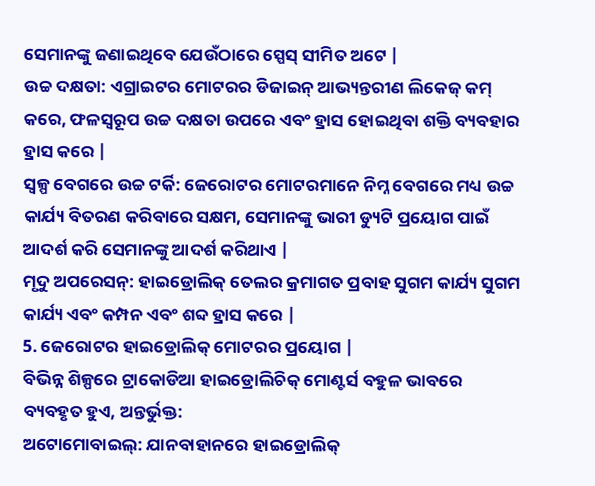ସେମାନଙ୍କୁ ଜଣାଇଥିବେ ଯେଉଁଠାରେ ସ୍ପେସ୍ ସୀମିତ ଅଟେ |
ଉଚ୍ଚ ଦକ୍ଷତା: ଏଗ୍ରାଇଟର ମୋଟରର ଡିଜାଇନ୍ ଆଭ୍ୟନ୍ତରୀଣ ଲିକେଜ୍ କମ୍ କରେ, ଫଳସ୍ୱରୂପ ଉଚ୍ଚ ଦକ୍ଷତା ଉପରେ ଏବଂ ହ୍ରାସ ହୋଇଥିବା ଶକ୍ତି ବ୍ୟବହାର ହ୍ରାସ କରେ |
ସ୍ୱଳ୍ପ ବେଗରେ ଉଚ୍ଚ ଟର୍କି: ଜେରୋଟର ମୋଟରମାନେ ନିମ୍ନ ବେଗରେ ମଧ୍ୟ ଉଚ୍ଚ କାର୍ଯ୍ୟ ବିତରଣ କରିବାରେ ସକ୍ଷମ, ସେମାନଙ୍କୁ ଭାରୀ ଡ୍ୟୁଟି ପ୍ରୟୋଗ ପାଇଁ ଆଦର୍ଶ କରି ସେମାନଙ୍କୁ ଆଦର୍ଶ କରିଥାଏ |
ମୃଦୁ ଅପରେସନ୍: ହାଇଡ୍ରୋଲିକ୍ ତେଲର କ୍ରମାଗତ ପ୍ରବାହ ସୁଗମ କାର୍ଯ୍ୟ ସୁଗମ କାର୍ଯ୍ୟ ଏବଂ କମ୍ପନ ଏବଂ ଶବ୍ଦ ହ୍ରାସ କରେ |
5. ଜେରୋଟର ହାଇଡ୍ରୋଲିକ୍ ମୋଟରର ପ୍ରୟୋଗ |
ବିଭିନ୍ନ ଶିଳ୍ପରେ ଟ୍ରାକୋଡିଆ ହାଇଡ୍ରୋଲିଚିକ୍ ମୋଣ୍ଟର୍ସ ବହୁଳ ଭାବରେ ବ୍ୟବହୃତ ହୁଏ, ଅନ୍ତର୍ଭୁକ୍ତ:
ଅଟୋମୋବାଇଲ୍: ଯାନବାହାନରେ ହାଇଡ୍ରୋଲିକ୍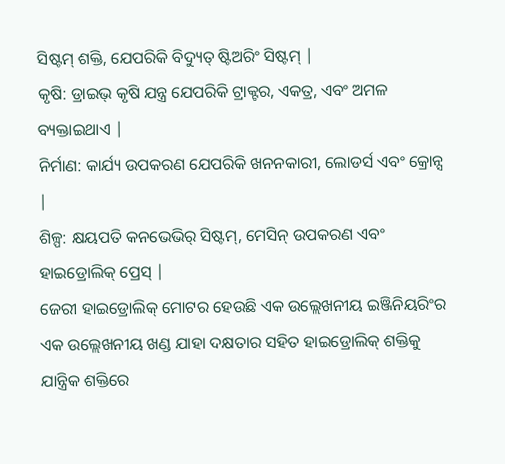ସିଷ୍ଟମ୍ ଶକ୍ତି, ଯେପରିକି ବିଦ୍ୟୁତ୍ ଷ୍ଟିଅରିଂ ସିଷ୍ଟମ୍ |
କୃଷି: ଡ୍ରାଇଭ୍ କୃଷି ଯନ୍ତ୍ର ଯେପରିକି ଟ୍ରାକ୍ଟର, ଏକତ୍ର, ଏବଂ ଅମଳ ବ୍ୟକ୍ତାଇଥାଏ |
ନିର୍ମାଣ: କାର୍ଯ୍ୟ ଉପକରଣ ଯେପରିକି ଖନନକାରୀ, ଲୋଡର୍ସ ଏବଂ କ୍ରୋନ୍ସ |
ଶିଳ୍ପ: କ୍ଷୟପତି କନଭେଭିର୍ ସିଷ୍ଟମ୍, ମେସିନ୍ ଉପକରଣ ଏବଂ ହାଇଡ୍ରୋଲିକ୍ ପ୍ରେସ୍ |
ଜେରୀ ହାଇଡ୍ରୋଲିକ୍ ମୋଟର ହେଉଛି ଏକ ଉଲ୍ଲେଖନୀୟ ଇଞ୍ଜିନିୟରିଂର ଏକ ଉଲ୍ଲେଖନୀୟ ଖଣ୍ଡ ଯାହା ଦକ୍ଷତାର ସହିତ ହାଇଡ୍ରୋଲିକ୍ ଶକ୍ତିକୁ ଯାନ୍ତ୍ରିକ ଶକ୍ତିରେ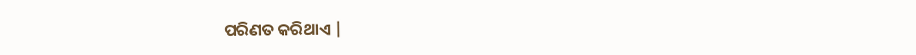ପରିଣତ କରିଥାଏ |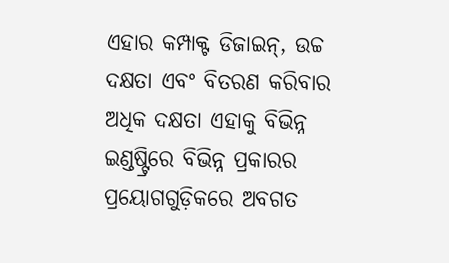ଏହାର କମ୍ପାକ୍ଟ ଡିଜାଇନ୍, ଉଚ୍ଚ ଦକ୍ଷତା ଏବଂ ବିତରଣ କରିବାର ଅଧିକ ଦକ୍ଷତା ଏହାକୁ ବିଭିନ୍ନ ଇଣ୍ଡଷ୍ଟ୍ରିରେ ବିଭିନ୍ନ ପ୍ରକାରର ପ୍ରୟୋଗଗୁଡ଼ିକରେ ଅବଗତ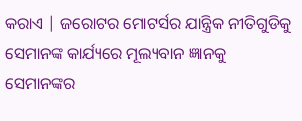କରାଏ | ଜରୋଟର ମୋଟର୍ସର ଯାନ୍ତ୍ରିକ ନୀତିଗୁଡିକୁ ସେମାନଙ୍କ କାର୍ଯ୍ୟରେ ମୂଲ୍ୟବାନ ଜ୍ଞାନକୁ ସେମାନଙ୍କର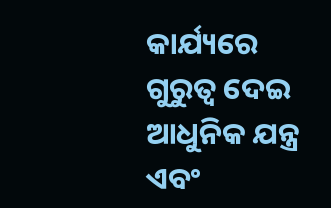କାର୍ଯ୍ୟରେ ଗୁରୁତ୍ୱ ଦେଇ ଆଧୁନିକ ଯନ୍ତ୍ର ଏବଂ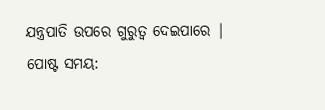ଯନ୍ତ୍ରପାତି ଉପରେ ଗୁରୁତ୍ୱ ଦେଇପାରେ |
ପୋଷ୍ଟ ସମୟ: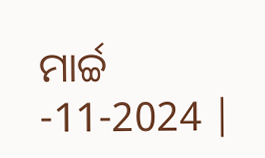ମାର୍ଚ୍ଚ -11-2024 |